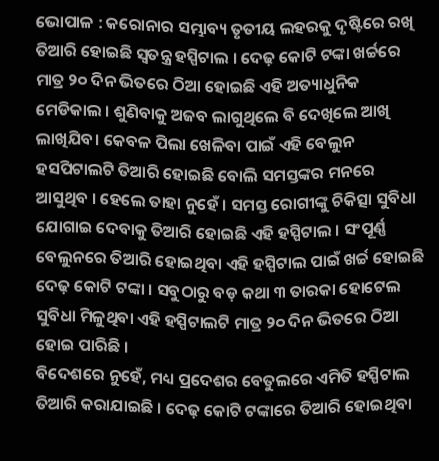ଭୋପାଳ : କରୋନାର ସମ୍ଭାବ୍ୟ ତୃତୀୟ ଲହରକୁ ଦୃଷ୍ଟିରେ ରଖି ତିଆରି ହୋଇଛି ସ୍ୱତନ୍ତ୍ର ହସ୍ପିଟାଲ । ଦେଢ଼ କୋଟି ଟଙ୍କା ଖର୍ଚ୍ଚରେ ମାତ୍ର ୨୦ ଦିନ ଭିତରେ ଠିଆ ହୋଇଛି ଏହି ଅତ୍ୟାଧୁନିକ ମେଡିକାଲ । ଶୁଣିବାକୁ ଅଜବ ଲାଗୁଥିଲେ ବି ଦେଖିଲେ ଆଖି ଲାଖିଯିବ। କେବଳ ପିଲା ଖେଳିବା ପାଇଁ ଏହି ବେଲୁନ ହସପିଟାଲଟି ତିଆରି ହୋଇଛି ବୋଲି ସମସ୍ତଙ୍କର ମନରେ ଆସୁଥିବ । ହେଲେ ତାହା ନୁହେଁ । ସମସ୍ତ ରୋଗୀଙ୍କୁ ଚିକିତ୍ସା ସୁବିଧା ଯୋଗାଇ ଦେବାକୁ ତିଆରି ହୋଇଛି ଏହି ହସ୍ପିଟାଲ । ସଂପୂର୍ଣ୍ଣ ବେଲୁନରେ ତିଆରି ହୋଇଥିବା ଏହି ହସ୍ପିଟାଲ ପାଇଁ ଖର୍ଚ୍ଚ ହୋଇଛି ଦେଢ଼ କୋଟି ଟଙ୍କା । ସବୁଠାରୁ ବଡ଼ କଥା ୩ ତାରକା ହୋଟେଲ ସୁବିଧା ମିଳୁଥିବା ଏହି ହସ୍ପିଟାଲଟି ମାତ୍ର ୨୦ ଦିନ ଭିତରେ ଠିଆ ହୋଇ ପାରିଛି ।
ବିଦେଶରେ ନୁହେଁ, ମଧ୍ୟ ପ୍ରଦେଶର ବେତୁଲରେ ଏମିତି ହସ୍ପିଟାଲ ତିଆରି କରାଯାଇଛି । ଦେଢ଼ କୋଟି ଟଙ୍କାରେ ତିଆରି ହୋଇଥିବା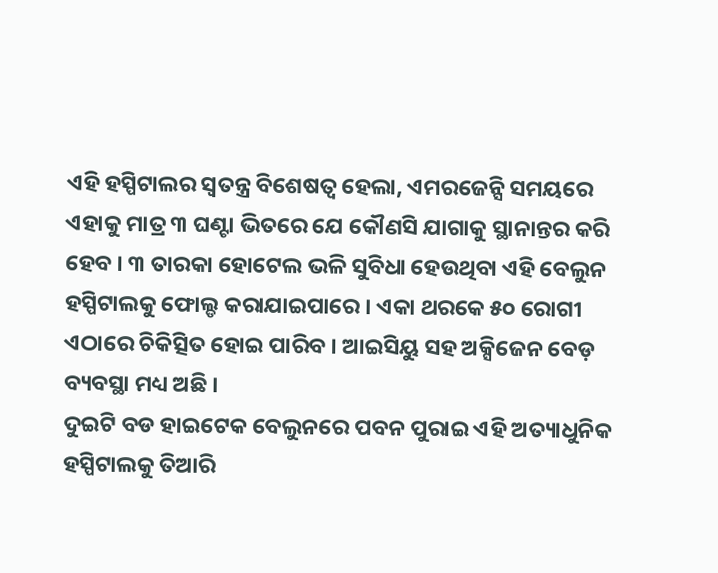ଏହି ହସ୍ପିଟାଲର ସ୍ୱତନ୍ତ୍ର ବିଶେଷତ୍ୱ ହେଲା, ଏମରଜେନ୍ସି ସମୟରେ ଏହାକୁ ମାତ୍ର ୩ ଘଣ୍ଟା ଭିତରେ ଯେ କୌଣସି ଯାଗାକୁ ସ୍ଥାନାନ୍ତର କରି ହେବ । ୩ ତାରକା ହୋଟେଲ ଭଳି ସୁବିଧା ହେଉଥିବା ଏହି ବେଲୁନ ହସ୍ପିଟାଲକୁ ଫୋଲ୍ଡ କରାଯାଇପାରେ । ଏକା ଥରକେ ୫୦ ରୋଗୀ ଏଠାରେ ଚିକିତ୍ସିତ ହୋଇ ପାରିବ । ଆଇସିୟୁ ସହ ଅକ୍ସିଜେନ ବେଡ଼ ବ୍ୟବସ୍ଥା ମଧ୍ୟ ଅଛି ।
ଦୁଇଟି ବଡ ହାଇଟେକ ବେଲୁନରେ ପବନ ପୁରାଇ ଏହି ଅତ୍ୟାଧୁନିକ ହସ୍ପିଟାଲକୁ ତିଆରି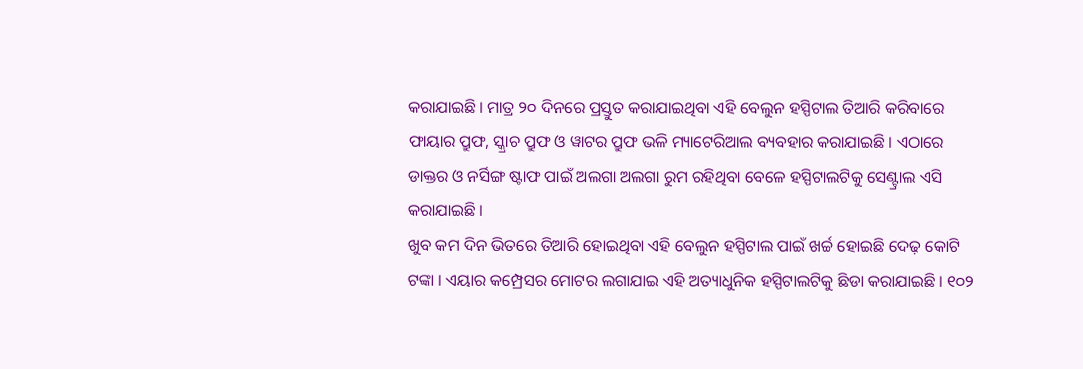କରାଯାଇଛି । ମାତ୍ର ୨୦ ଦିନରେ ପ୍ରସ୍ତୁତ କରାଯାଇଥିବା ଏହି ବେଲୁନ ହସ୍ପିଟାଲ ତିଆରି କରିବାରେ ଫାୟାର ପ୍ରୁଫ, ସ୍କ୍ରାଚ ପ୍ରୁଫ ଓ ୱାଟର ପ୍ରୁଫ ଭଳି ମ୍ୟାଟେରିଆଲ ବ୍ୟବହାର କରାଯାଇଛି । ଏଠାରେ ଡାକ୍ତର ଓ ନର୍ସିଙ୍ଗ ଷ୍ଟାଫ ପାଇଁ ଅଲଗା ଅଲଗା ରୁମ ରହିଥିବା ବେଳେ ହସ୍ପିଟାଲଟିକୁ ସେଣ୍ଟ୍ରାଲ ଏସି କରାଯାଇଛି ।
ଖୁବ କମ ଦିନ ଭିତରେ ତିଆରି ହୋଇଥିବା ଏହି ବେଲୁନ ହସ୍ପିଟାଲ ପାଇଁ ଖର୍ଚ୍ଚ ହୋଇଛି ଦେଢ଼ କୋଟି ଟଙ୍କା । ଏୟାର କମ୍ପ୍ରେସର ମୋଟର ଲଗାଯାଇ ଏହି ଅତ୍ୟାଧୁନିକ ହସ୍ପିଟାଲଟିକୁ ଛିଡା କରାଯାଇଛି । ୧୦୨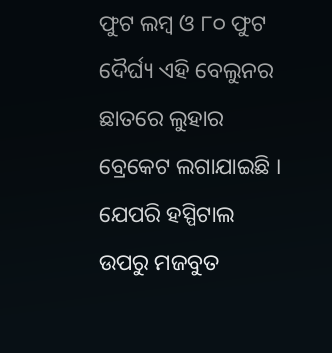ଫୁଟ ଲମ୍ୱ ଓ ୮୦ ଫୁଟ ଦୈର୍ଘ୍ୟ ଏହି ବେଲୁନର ଛାତରେ ଲୁହାର ବ୍ରେକେଟ ଲଗାଯାଇଛି । ଯେପରି ହସ୍ପିଟାଲ ଉପରୁ ମଜବୁତ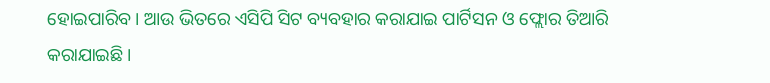ହୋଇପାରିବ। ଆଉ ଭିତରେ ଏସିପି ସିଟ ବ୍ୟବହାର କରାଯାଇ ପାର୍ଟିସନ ଓ ଫ୍ଲୋର ତିଆରି କରାଯାଇଛି ।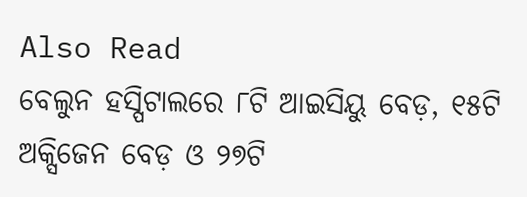Also Read
ବେଲୁନ ହସ୍ପିଟାଲରେ ୮ଟି ଆଇସିୟୁ ବେଡ଼, ୧୫ଟି ଅକ୍ସିଜେନ ବେଡ଼ ଓ ୨୭ଟି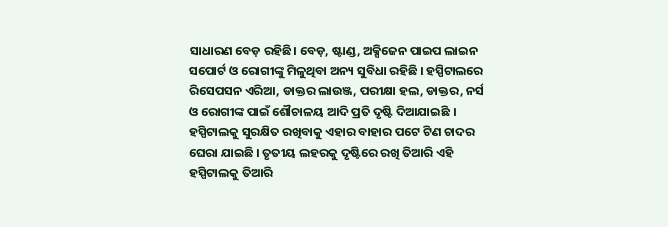ସାଧାରଣ ବେଡ଼ ରହିଛି। ବେଡ଼, ଷ୍ଟାଣ୍ଡ, ଅକ୍ସିଜେନ ପାଇପ ଲାଇନ ସପୋର୍ଟ ଓ ରୋଗୀଙ୍କୁ ମିଳୁଥିବା ଅନ୍ୟ ସୁବିଧା ରହିଛି । ହସ୍ପିଟାଲରେ ରିସେପସନ ଏରିଆ, ଡାକ୍ତର ଲାଉଞ୍ଜ, ପରୀକ୍ଷା ହଲ, ଡାକ୍ତର, ନର୍ସ ଓ ରୋଗୀଙ୍କ ପାଇଁ ଶୌଚାଳୟ ଆଦି ପ୍ରତି ଦୃଷ୍ଟି ଦିଆଯାଇଛି । ହସ୍ପିଟାଲକୁ ସୁରକ୍ଷିତ ରଖିବାକୁ ଏହାର ବାହାର ପଟେ ଟିଣ ଚାଦର ଘେରା ଯାଇଛି । ତୃତୀୟ ଲହରକୁ ଦୃଷ୍ଟିରେ ରଖି ତିଆରି ଏହି ହସ୍ପିଟାଲକୁ ତିଆରି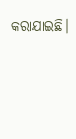କରାଯାଇଛି।